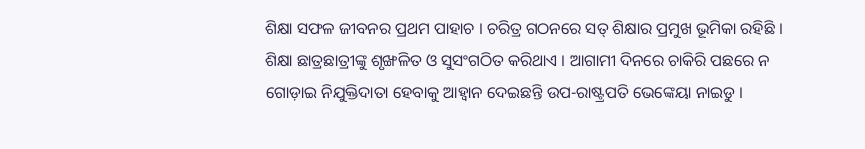ଶିକ୍ଷା ସଫଳ ଜୀବନର ପ୍ରଥମ ପାହାଚ । ଚରିତ୍ର ଗଠନରେ ସତ୍ ଶିକ୍ଷାର ପ୍ରମୁଖ ଭୂମିକା ରହିଛି । ଶିକ୍ଷା ଛାତ୍ରଛାତ୍ରୀଙ୍କୁ ଶୃଙ୍ଖଳିତ ଓ ସୁସଂଗଠିତ କରିଥାଏ । ଆଗାମୀ ଦିନରେ ଚାକିରି ପଛରେ ନ ଗୋଡ଼ାଇ ନିଯୁକ୍ତିଦାତା ହେବାକୁ ଆହ୍ୱାନ ଦେଇଛନ୍ତି ଉପ-ରାଷ୍ଟ୍ରପତି ଭେଙ୍କେୟା ନାଇଡୁ ।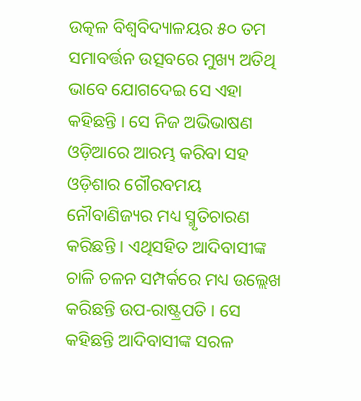ଉତ୍କଳ ବିଶ୍ୱବିଦ୍ୟାଳୟର ୫୦ ତମ ସମାବର୍ତ୍ତନ ଉତ୍ସବରେ ମୁଖ୍ୟ ଅତିଥି ଭାବେ ଯୋଗଦେଇ ସେ ଏହା କହିଛନ୍ତି । ସେ ନିଜ ଅଭିଭାଷଣ ଓଡ଼ିଆରେ ଆରମ୍ଭ କରିବା ସହ ଓଡ଼ିଶାର ଗୌରବମୟ ନୌବାଣିଜ୍ୟର ମଧ୍ୟ ସ୍ମୃତିଚାରଣ କରିଛନ୍ତି । ଏଥିସହିତ ଆଦିବାସୀଙ୍କ ଚାଳି ଚଳନ ସମ୍ପର୍କରେ ମଧ୍ୟ ଉଲ୍ଲେଖ କରିଛନ୍ତି ଉପ-ରାଷ୍ଟ୍ରପତି । ସେ କହିଛନ୍ତି ଆଦିବାସୀଙ୍କ ସରଳ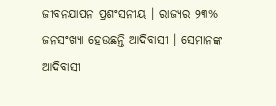ଜୀବନଯାପନ ପ୍ରଶଂସନୀୟ । ରାଜ୍ୟର ୨୩% ଜନସଂଖ୍ୟା ହେଉଛନ୍ତି ଆଦିବାସୀ । ସେମାନଙ୍କ ଆଦିବାସୀ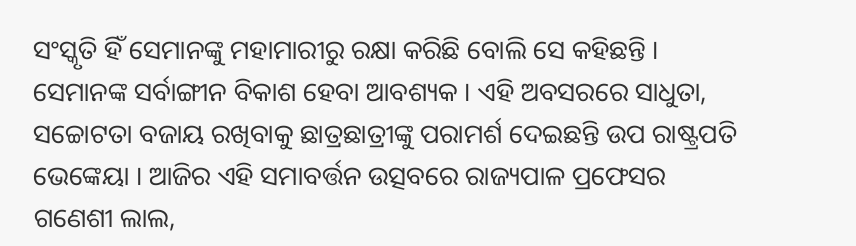ସଂସ୍କୃତି ହିଁ ସେମାନଙ୍କୁ ମହାମାରୀରୁ ରକ୍ଷା କରିଛି ବୋଲି ସେ କହିଛନ୍ତି । ସେମାନଙ୍କ ସର୍ବାଙ୍ଗୀନ ବିକାଶ ହେବା ଆବଶ୍ୟକ । ଏହି ଅବସରରେ ସାଧୁତା, ସଚ୍ଚୋଟତା ବଜାୟ ରଖିବାକୁ ଛାତ୍ରଛାତ୍ରୀଙ୍କୁ ପରାମର୍ଶ ଦେଇଛନ୍ତି ଉପ ରାଷ୍ଟ୍ରପତି ଭେଙ୍କେୟା । ଆଜିର ଏହି ସମାବର୍ତ୍ତନ ଉତ୍ସବରେ ରାଜ୍ୟପାଳ ପ୍ରଫେସର ଗଣେଶୀ ଲାଲ,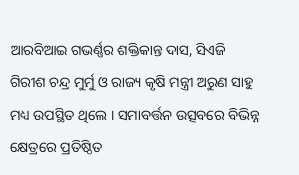ଆରବିଆଇ ଗଭର୍ଣ୍ଣର ଶକ୍ତିକାନ୍ତ ଦାସ, ସିଏଜି ଗିରୀଶ ଚନ୍ଦ୍ର ମୁର୍ମୁ ଓ ରାଜ୍ୟ କୃଷି ମନ୍ତ୍ରୀ ଅରୁଣ ସାହୁ ମଧ୍ୟ ଉପସ୍ଥିତ ଥିଲେ । ସମାବର୍ତ୍ତନ ଉତ୍ସବରେ ବିଭିନ୍ନ କ୍ଷେତ୍ରରେ ପ୍ରତିଷ୍ଠିତ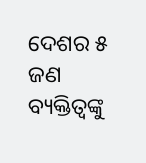ଦେଶର ୫ ଜଣ ବ୍ୟକ୍ତିତ୍ବଙ୍କୁ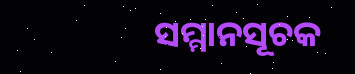ସମ୍ମାନସୂଚକ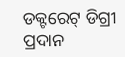ଡକ୍ଟରେଟ୍ ଡିଗ୍ରୀ ପ୍ରଦାନ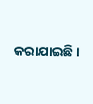କରାଯାଇଛି ।